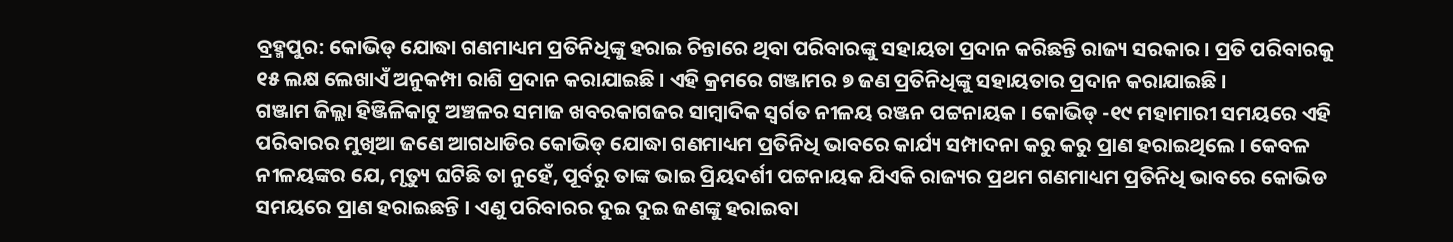ବ୍ରହ୍ମପୁର: କୋଭିଡ୍ ଯୋଦ୍ଧା ଗଣମାଧ୍ୟମ ପ୍ରତିନିଧିଙ୍କୁ ହରାଇ ଚିନ୍ତାରେ ଥିବା ପରିବାରଙ୍କୁ ସହାୟତା ପ୍ରଦାନ କରିଛନ୍ତି ରାଜ୍ୟ ସରକାର । ପ୍ରତି ପରିବାରକୁ ୧୫ ଲକ୍ଷ ଲେଖାଏଁ ଅନୁକମ୍ପା ରାଶି ପ୍ରଦାନ କରାଯାଇଛି । ଏହି କ୍ରମରେ ଗଞ୍ଜାମର ୭ ଜଣ ପ୍ରତିନିଧିଙ୍କୁ ସହାୟତାର ପ୍ରଦାନ କରାଯାଇଛି ।
ଗଞ୍ଜାମ ଜିଲ୍ଲା ହିଞ୍ଜିଳିକାଟୁ ଅଞ୍ଚଳର ସମାଜ ଖବରକାଗଜର ସାମ୍ବାଦିକ ସ୍ବର୍ଗତ ନୀଳୟ ରଞ୍ଜନ ପଟ୍ଟନାୟକ । କୋଭିଡ୍ -୧୯ ମହାମାରୀ ସମୟରେ ଏହି ପରିବାରର ମୁଖିଆ ଜଣେ ଆଗଧାଡିର କୋଭିଡ୍ ଯୋଦ୍ଧା ଗଣମାଧ୍ୟମ ପ୍ରତିନିଧି ଭାବରେ କାର୍ଯ୍ୟ ସମ୍ପାଦନା କରୁ କରୁ ପ୍ରାଣ ହରାଇଥିଲେ । କେବଳ ନୀଳୟଙ୍କର ଯେ, ମୃତ୍ୟୁ ଘଟିଛି ତା ନୁହେଁ, ପୂର୍ବରୁ ତାଙ୍କ ଭାଇ ପ୍ରିୟଦର୍ଶୀ ପଟ୍ଟନାୟକ ଯିଏକି ରାଜ୍ୟର ପ୍ରଥମ ଗଣମାଧ୍ୟମ ପ୍ରତିନିଧି ଭାବରେ କୋଭିଡ ସମୟରେ ପ୍ରାଣ ହରାଇଛନ୍ତି । ଏଣୁ ପରିବାରର ଦୁଇ ଦୁଇ ଜଣଙ୍କୁ ହରାଇବା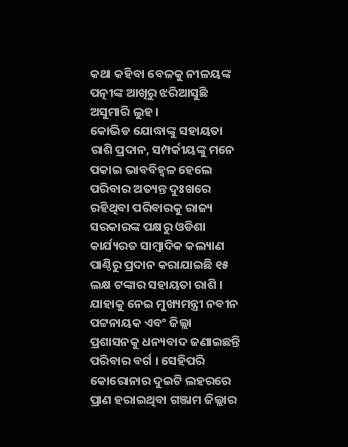କଥା କହିବା ବେଳକୁ ନୀଳୟଙ୍କ ପତ୍ନୀଙ୍କ ଆଖିରୁ ଝରିଆସୁଛି ଅସୁମାରି ଲୁହ ।
କୋଭିଡ ଯୋଦ୍ଧାଙ୍କୁ ସହାୟତା ରାଶି ପ୍ରଦାନ, ସମ୍ପର୍କୀୟଙ୍କୁ ମନେ ପକାଇ ଭାବବିହ୍ବଳ ହେଲେ ପରିବାର ଅତ୍ୟନ୍ତ ଦୁଃଖରେ ରହିଥିବା ପରିବାରକୁ ରାଜ୍ୟ ସରକାରଙ୍କ ପକ୍ଷରୁ ଓଡିଶା କାର୍ଯ୍ୟରତ ସାମ୍ବାଦିକ କଲ୍ୟାଣ ପାଣ୍ଠିରୁ ପ୍ରଦାନ କରାଯାଇଛି ୧୫ ଲକ୍ଷ ଟଙ୍କାର ସହାୟତା ରାଶି । ଯାହାକୁ ନେଇ ମୁଖ୍ୟମନ୍ତ୍ରୀ ନବୀନ ପଟ୍ଟନାୟକ ଏବଂ ଜିଲ୍ଲା ପ୍ରଶାସନକୁ ଧନ୍ୟବାଦ ଜଣାଇଛନ୍ତି ପରିବାର ବର୍ଗ । ସେହିପରି କୋରୋନାର ଦୁଇଟି ଲହରରେ ପ୍ରାଣ ହରାଇଥିବା ଗଞ୍ଜାମ ଜିଲ୍ଲାର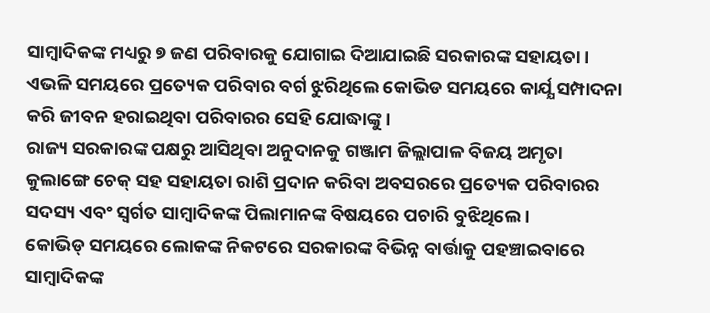ସାମ୍ବାଦିକଙ୍କ ମଧ୍ୟରୁ ୭ ଜଣ ପରିବାରକୁ ଯୋଗାଇ ଦିଆଯାଇଛି ସରକାରଙ୍କ ସହାୟତା । ଏଭଳି ସମୟରେ ପ୍ରତ୍ୟେକ ପରିବାର ବର୍ଗ ଝୁରିଥିଲେ କୋଭିଡ ସମୟରେ କାର୍ଯ୍ଯ ସମ୍ପାଦନା କରି ଜୀବନ ହରାଇଥିବା ପରିବାରର ସେହି ଯୋଦ୍ଧାଙ୍କୁ ।
ରାଜ୍ୟ ସରକାରଙ୍କ ପକ୍ଷରୁ ଆସିଥିବା ଅନୁଦାନକୁ ଗଞ୍ଜାମ ଜିଲ୍ଲାପାଳ ବିଜୟ ଅମୃତା କୁଲାଙ୍ଗେ ଚେକ୍ ସହ ସହାୟତା ରାଶି ପ୍ରଦାନ କରିବା ଅବସରରେ ପ୍ରତ୍ୟେକ ପରିବାରର ସଦସ୍ୟ ଏବଂ ସ୍ବର୍ଗତ ସାମ୍ବାଦିକଙ୍କ ପିଲାମାନଙ୍କ ବିଷୟରେ ପଚାରି ବୁଝିଥିଲେ ।
କୋଭିଡ୍ ସମୟରେ ଲୋକଙ୍କ ନିକଟରେ ସରକାରଙ୍କ ବିଭିନ୍ନ ବାର୍ତ୍ତାକୁ ପହଞ୍ଚାଇବାରେ ସାମ୍ବାଦିକଙ୍କ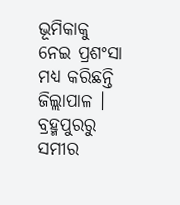ଭୂମିକାକୁ ନେଇ ପ୍ରଶଂସା ମଧ୍ୟ କରିଛନ୍ତି ଜିଲ୍ଲାପାଳ ।
ବ୍ରହ୍ମପୁରରୁ ସମୀର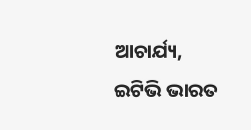ଆଚାର୍ଯ୍ୟ, ଇଟିଭି ଭାରତ